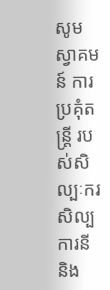សូមស្វាគមន៍ ការប្រគុំតន្រ្តី របស់សិល្បៈករ សិល្បការនី និង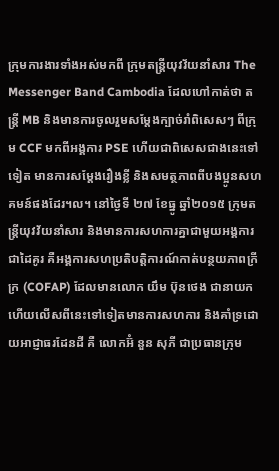ក្រុមការងារទាំងអស់មកពី ក្រុមតន្រ្តីយុវវ័យនាំសារ The Messenger Band Cambodia ដែលហៅកាត់ថា តន្រ្តី MB និងមានការចូលរួមសម្តែងក្បាច់រាំពិសេសៗ ពីក្រុម CCF មកពីអង្គការ PSE ហើយជាពិសេសជាងនេះទៅទៀត មានការសម្តែងរឿងខ្លី និងសមត្ថភាពពីបងប្អូនសហគមន៍ផងដែរ។ល។ នៅថ្ងៃទី ២៧ ខែធ្នូ ឆ្នាំ២០១៥ ក្រុមតន្រ្តីយុវវ័យនាំសារ និងមានការសហការគ្នាជាមួយអង្គការជាដៃគូរ គឺអង្គការសហប្រតិបត្តិការណ៍កាត់បន្ថយភាពក្រីក្រ (COFAP) ដែលមានលោក យឹម ប៊ុនថេង ជានាយក ហើយលើសពីនេះទៅទៀតមានការសហការ និងគាំទ្រដោយអាជ្ញាធរដែនដី គឺ លោកអ៊ំ នួន សុភី ជាប្រធានក្រុម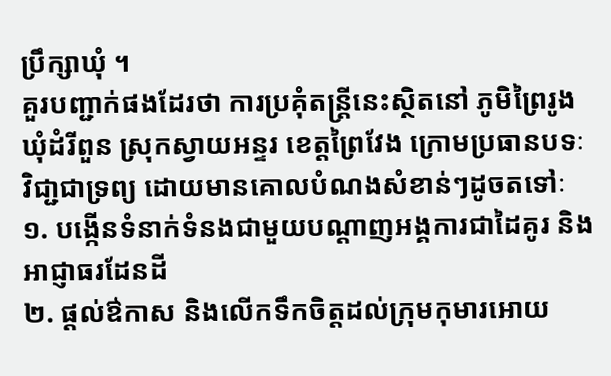ប្រឹក្សាឃុំ ។
គួរបញ្ជាក់ផងដែរថា ការប្រគុំតន្រ្តីនេះស្ថិតនៅ ភូមិព្រៃរូង ឃុំដំរីពួន ស្រុកស្វាយអន្ទរ ខេត្តព្រៃវែង ក្រោមប្រធានបទៈ វិជា្ជជាទ្រព្យ ដោយមានគោលបំណងសំខាន់ៗដូចតទៅៈ
១. បង្កើនទំនាក់ទំនងជាមួយបណ្តាញអង្គការជាដៃគូរ និងអាជ្ញាធរដែនដី
២. ផ្តល់ឳកាស និងលើកទឹកចិត្តដល់ក្រុមកុមារអោយ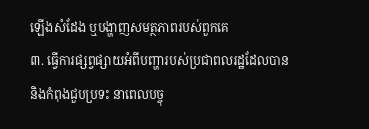ឡើងសំដែង ឬបង្ហាញសមត្ថភាពរបស់ពួកគេ
៣. ធ្វើការផ្សព្វផ្សាយអំពីបញ្ហារបស់ប្រជាពលរដ្ឋដែលបាន និងកំពុងជួបប្រទះ នាពេលបច្ចុ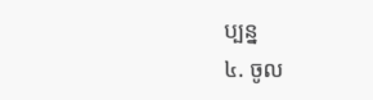ប្បន្ន
៤. ចូល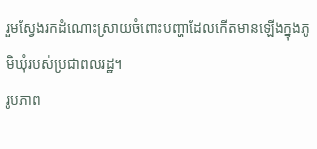រួមស្វែងរកដំណោះស្រាយចំពោះបញ្ហាដែលកើតមានឡើងក្នុងភូមិឃុំរបស់ប្រជាពលរដ្ឋ។
រូបភាព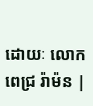ដោយៈ លោក ពេជ្រ រ៉ាម៉ន |